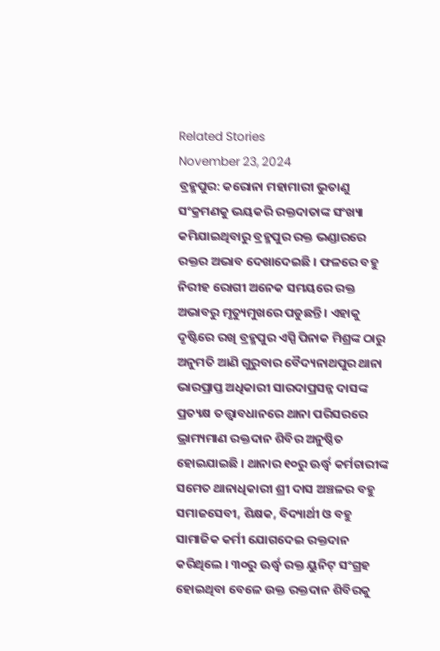Related Stories
November 23, 2024
ବ୍ରହ୍ମପୁର: କରୋନା ମହାମାରୀ ଭୁତାଣୁ ସଂକ୍ରମଣକୁ ଭୟକରି ରକ୍ତଦାତାଙ୍କ ସଂଖ୍ୟା କମିଯାଇଥିବାରୁ ବ୍ରହ୍ମପୁର ରକ୍ତ ଭଣ୍ଡାରରେ ରକ୍ତର ଅଭାବ ଦେଖାଦେଇଛି । ଫଳରେ ବହୁ ନିରୀହ ରୋଗୀ ଅନେକ ସମୟରେ ରକ୍ତ ଅଭାବରୁ ମୃତ୍ୟୁମୁଖରେ ପଡୁଛନ୍ତି । ଏହାକୁ ଦୃଷ୍ଟିରେ ରଖି ବ୍ରହ୍ମପୁର ଏସ୍ପି ପିନାକ ମିଶ୍ରଙ୍କ ଠାରୁ ଅନୁମତି ଆଣି ଗୁରୁବାର ବୈଦ୍ୟନାଥପୁର ଥାନା ଭାରପ୍ରାପ୍ତ ଅଧିକାରୀ ସାରଦାପ୍ରସନ୍ନ ଦାସଙ୍କ ପ୍ରତ୍ୟକ୍ଷ ତତ୍ତ୍ୱାବଧାନରେ ଥାନା ପରିସରରେ ଭ୍ରାମ୍ୟମାଣ ରକ୍ତଦାନ ଶିବିର ଅନୁଷ୍ଠିତ ହୋଇଯାଇଛି । ଥାନାର ୧୦ରୁ ଊର୍ଦ୍ଧ୍ୱ କର୍ମଚାରୀଙ୍କ ସମେତ ଥାନାଧିକାରୀ ଶ୍ରୀ ଦାସ ଅଞ୍ଚଳର ବହୁ ସମାଜସେବୀ, ଶିକ୍ଷକ, ବିଦ୍ୟାର୍ଥୀ ଓ ବହୁ ସାମାଜିକ କର୍ମୀ ଯୋଗଦେଇ ରକ୍ତଦାନ କରିଥିଲେ । ୩୦ରୁ ଊର୍ଦ୍ଧ୍ୱ ରକ୍ତ ୟୁନିଟ୍ ସଂଗ୍ରହ ହୋଇଥିବା ବେଳେ ଉକ୍ତ ରକ୍ତଦାନ ଶିବିରକୁ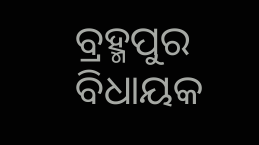ବ୍ରହ୍ମପୁର ବିଧାୟକ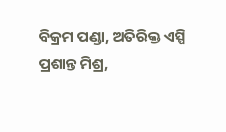ବିକ୍ରମ ପଣ୍ଡା, ଅତିରିକ୍ତ ଏସ୍ପି ପ୍ରଶାନ୍ତ ମିଶ୍ର,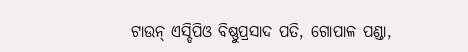ଟାଉନ୍ ଏସ୍ଡିପିଓ ବିଷ୍ଣୁପ୍ରସାଦ ପତି, ଗୋପାଳ ପଣ୍ଡା,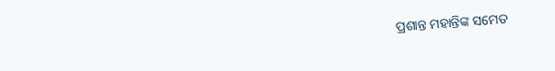ପ୍ରଶାନ୍ତ ମହାନ୍ତିଙ୍କ ସମେତ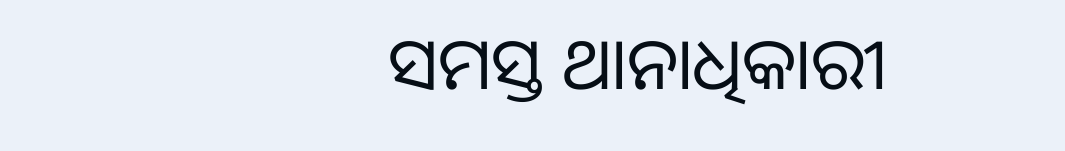ସମସ୍ତ ଥାନାଧିକାରୀ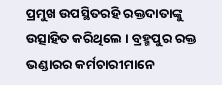ପ୍ରମୁଖ ଉପସ୍ଥିତରହି ରକ୍ତଦାତାଙ୍କୁ ଉତ୍ସାହିତ କରିଥିଲେ । ବ୍ରହ୍ମପୁର ରକ୍ତ ଭଣ୍ଡାରର କର୍ମଚାରୀମାନେ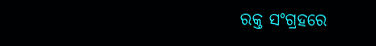ରକ୍ତ ସଂଗ୍ରହରେ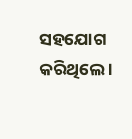ସହଯୋଗ କରିଥିଲେ ।